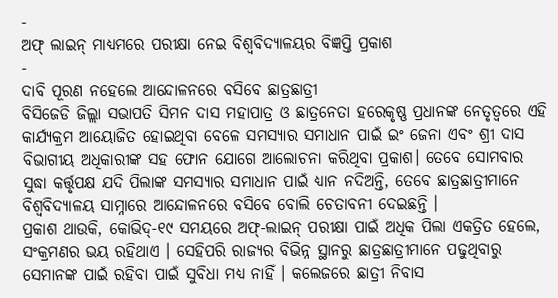-
ଅଫ୍ ଲାଇନ୍ ମାଧ୍ୟମରେ ପରୀକ୍ଷା ନେଇ ବିଶ୍ଵବିଦ୍ୟାଳୟର ବିଜ୍ଞପ୍ତି ପ୍ରକାଶ
-
ଦାବି ପୂରଣ ନହେଲେ ଆନ୍ଦୋଳନରେ ବସିବେ ଛାତ୍ରଛାତ୍ରୀ
ବିସିଜେଡି ଜିଲ୍ଲା ସଭାପତି ସିମନ ଦାସ ମହାପାତ୍ର ଓ ଛାତ୍ରନେତା ହରେକୃଷ୍ଣ ପ୍ରଧାନଙ୍କ ନେତୃତ୍ୱରେ ଏହି କାର୍ଯ୍ୟକ୍ରମ ଆୟୋଜିତ ହୋଇଥିବା ବେଳେ ସମସ୍ୟାର ସମାଧାନ ପାଇଁ ଇଂ ଜେନା ଏବଂ ଶ୍ରୀ ଦାସ ବିଭାଗୀୟ ଅଧିକାରୀଙ୍କ ସହ ଫୋନ ଯୋଗେ ଆଲୋଚନା କରିଥିବା ପ୍ରକାଶ। ତେବେ ସୋମବାର ସୁଦ୍ଧା କର୍ତ୍ତୃପକ୍ଷ ଯଦି ପିଲାଙ୍କ ସମସ୍ୟାର ସମାଧାନ ପାଇଁ ଧ୍ୟାନ ନଦିଅନ୍ତି, ତେବେ ଛାତ୍ରଛାତ୍ରୀମାନେ ବିଶ୍ଵବିଦ୍ୟାଳୟ ସାମ୍ନାରେ ଆନ୍ଦୋଳନରେ ବସିବେ ବୋଲି ଚେତାବନୀ ଦେଇଛନ୍ତି ।
ପ୍ରକାଶ ଥାଉକି, କୋଭିଦ୍-୧୯ ସମୟରେ ଅଫ୍-ଲାଇନ୍ ପରୀକ୍ଷା ପାଇଁ ଅଧିକ ପିଲା ଏକତ୍ରିତ ହେଲେ, ସଂକ୍ରମଣର ଭୟ ରହିଥାଏ । ସେହିପରି ରାଜ୍ୟର ବିଭିନ୍ନ ସ୍ଥାନରୁ ଛାତ୍ରଛାତ୍ରୀମାନେ ପଢୁଥିବାରୁ ସେମାନଙ୍କ ପାଇଁ ରହିବା ପାଇଁ ସୁବିଧା ମଧ୍ୟ ନାହିଁ । କଲେଜରେ ଛାତ୍ରୀ ନିବାସ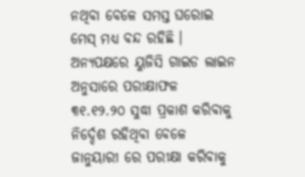ନଥିବା ବେଳେ ସମସ୍ତ ଘରୋଇ ମେସ୍ ମଧ୍ୟ ବନ୍ଦ ରହିଛି । ଅନ୍ୟପକ୍ଷରେ ୟୁଜିସି ଗାଇଡ ଲାଇନ ଅନୁସାରେ ପରୀକ୍ଷାଫଳ ୩୧.୧୨.୨୦ ସୁଦ୍ଧା ପ୍ରକାଶ କରିବାକୁ ନିର୍ଦ୍ଦେଶ ରହିଥିବା ବେଳେ ଜାନୁୟାରୀ ରେ ପରୀକ୍ଷା କରିବାକୁ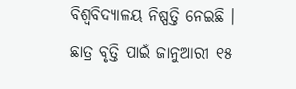ବିଶ୍ଵବିଦ୍ୟାଳୟ ନିଷ୍ପତ୍ତି ନେଇଛି । ଛାତ୍ର ବୃତ୍ତି ପାଇଁ ଜାନୁଆରୀ ୧୫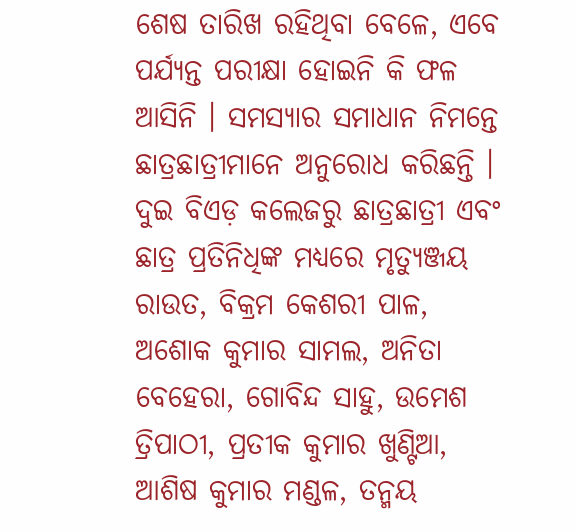ଶେଷ ତାରିଖ ରହିଥିବା ବେଳେ, ଏବେ ପର୍ଯ୍ୟନ୍ତ ପରୀକ୍ଷା ହୋଇନି କି ଫଳ ଆସିନି । ସମସ୍ୟାର ସମାଧାନ ନିମନ୍ତେ ଛାତ୍ରଛାତ୍ରୀମାନେ ଅନୁରୋଧ କରିଛନ୍ତି ।
ଦୁଇ ବିଏଡ଼ କଲେଜରୁ ଛାତ୍ରଛାତ୍ରୀ ଏବଂ ଛାତ୍ର ପ୍ରତିନିଧିଙ୍କ ମଧ୍ୟରେ ମୃତ୍ୟୁଞ୍ଜୟ ରାଉତ, ବିକ୍ରମ କେଶରୀ ପାଳ, ଅଶୋକ କୁମାର ସାମଲ, ଅନିତା ବେହେରା, ଗୋବିନ୍ଦ ସାହୁ, ଉମେଶ ତ୍ରିପାଠୀ, ପ୍ରତୀକ କୁମାର ଖୁଣ୍ଟିଆ, ଆଶିଷ କୁମାର ମଣ୍ଡଳ, ତନ୍ମୟ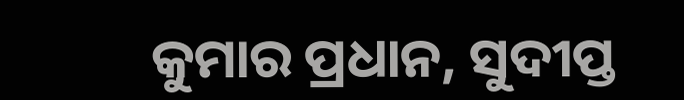କୁମାର ପ୍ରଧାନ, ସୁଦୀପ୍ତ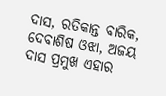ଦାସ, ରତିକାନ୍ତ ବାରିକ, ଦେବାଶିଷ ଓଝା, ଅଜୟ ଦାସ ପ୍ରମୁଖ ଏହାର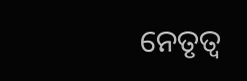ନେତୃତ୍ୱ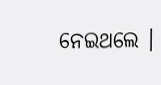ନେଇଥଲେ ।